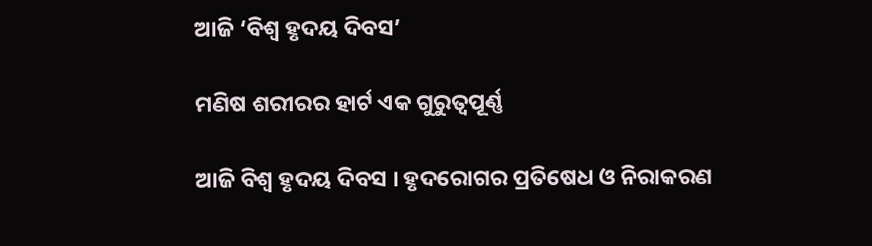ଆଜି ‘ବିଶ୍ୱ ହୃଦୟ ଦିବସ’

ମଣିଷ ଶରୀରର ହାର୍ଟ ଏକ ଗୁରୁତ୍ୱପୂର୍ଣ୍ଣ

ଆଜି ବିଶ୍ୱ ହୃଦୟ ଦିବସ । ହୃଦରୋଗର ପ୍ରତିଷେଧ ଓ ନିରାକରଣ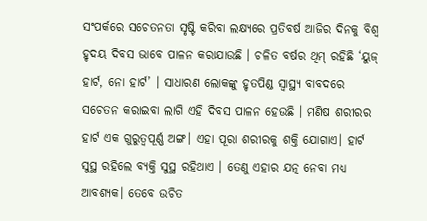ସଂପର୍କରେ ସଚେତନତା ସୃଷ୍ଟି କରିବା ଲକ୍ଷ୍ୟରେ ପ୍ରତିବର୍ଷ ଆଜିର ଦିନକୁ ବିଶ୍ୱ ହୃଦୟ ଦିବସ ଭାବେ ପାଳନ କରାଯାଉଛି । ଚଳିତ ବର୍ଷର ଥିମ୍ ରହିଛି ‘ୟୁଜ୍ ହାର୍ଟ, ନୋ ହାର୍ଟ’ । ସାଧାରଣ ଲୋକଙ୍କୁ ହୃତପିଣ୍ଡ ସ୍ୱାସ୍ଥ୍ୟ ବାବଦରେ ସଚେତନ କରାଇବା ଲାଗି ଏହି ଦିବସ ପାଳନ ହେଉଛି । ମଣିଷ ଶରୀରର ହାର୍ଟ ଏକ ଗୁରୁତ୍ୱପୂର୍ଣ୍ଣ ଅଙ୍ଗ। ଏହା ପୂରା ଶରୀରକୁ ଶକ୍ତି ଯୋଗାଏ। ହାର୍ଟ ସୁସ୍ଥ ରହିଲେ ବ୍ୟକ୍ତି ସୁସ୍ଥ ରହିଥାଏ । ତେଣୁ ଏହାର ଯତ୍ନ ନେବା ମଧ୍ୟ ଆବଶ୍ୟକ। ତେବେ ଉଚିତ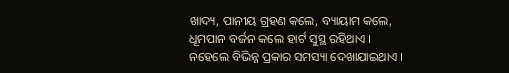ଖାଦ୍ୟ, ପାନୀୟ ଗ୍ରହଣ କଲେ, ବ୍ୟାୟାମ କଲେ, ଧୂମପାନ ବର୍ଜନ କଲେ ହାର୍ଟ ସୁସ୍ଥ ରହିଥାଏ । ନହେଲେ ବିଭିନ୍ନ ପ୍ରକାର ସମସ୍ୟା ଦେଖାଯାଇଥାଏ ।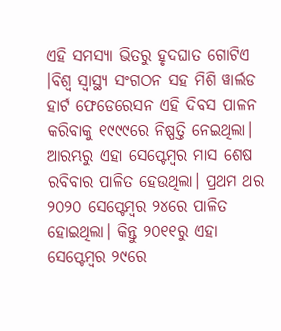ଏହି ସମସ୍ୟା ଭିତରୁ ହୃଦଘାତ ଗୋଟିଏ ।ବିଶ୍ୱ ସ୍ୱାସ୍ଥ୍ୟ ସଂଗଠନ ସହ ମିଶି ୱାର୍ଲଡ ହାର୍ଟ ଫେଡେରେସନ ଏହି ଦିବସ ପାଳନ କରିବାକୁ ୧୯୯୯ରେ ନିଷ୍ପତ୍ତି ନେଇଥିଲା। ଆରମ୍ଭରୁ ଏହା ସେପ୍ଟେମ୍ବର ମାସ ଶେଷ ରବିବାର ପାଳିତ ହେଉଥିଲା। ପ୍ରଥମ ଥର ୨୦୨୦ ସେପ୍ଟେମ୍ବର ୨୪ରେ ପାଳିତ ହୋଇଥିଲା। କିନ୍ତୁ ୨୦୧୧ରୁ ଏହା ସେପ୍ଟେମ୍ବର ୨୯ରେ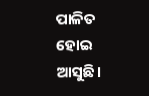ପାଳିତ ହୋଇ ଆସୁଛି।